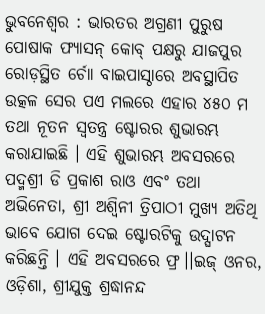ଭୁବନେଶ୍ୱର : ଭାରତର ଅଗ୍ରଣୀ ପୁରୁଷ ପୋଷାକ ଫ୍ୟାସନ୍ କୋବ୍ ପକ୍ଷରୁ ଯାଜପୁର ରୋଡ଼ସ୍ଥିତ ର୍ଚୋା ବାଇପାସ୍ଠାରେ ଅବସ୍ଥାପିତ ଉତ୍କଳ ସେର ପଏ ମଲରେ ଏହାର ୪୫୦ ମ ତଥା ନୂତନ ସ୍ୱତନ୍ତ୍ର ଷ୍ଟୋରର ଶୁଭାରମ୍ଭ କରାଯାଇଛି । ଏହି ଶୁଭାରମ୍ଭ ଅବସରରେ ପଦ୍ମଶ୍ରୀ ଡି ପ୍ରକାଶ ରାଓ ଏବଂ ତଥା ଅଭିନେତା, ଶ୍ରୀ ଅଶ୍ୱିନୀ ତ୍ରିପାଠୀ ମୁଖ୍ୟ ଅତିଥି ଭାବେ ଯୋଗ ଦେଇ ଷ୍ଟୋରଟିକୁ ଉଦ୍ଘାଟନ କରିଛନ୍ତି । ଏହି ଅବସରରେ ଫ୍ର।।ଇଜ୍ ଓନର, ଓଡ଼ିଶା, ଶ୍ରୀଯୁକ୍ତ ଶ୍ରଦ୍ଧାନନ୍ଦ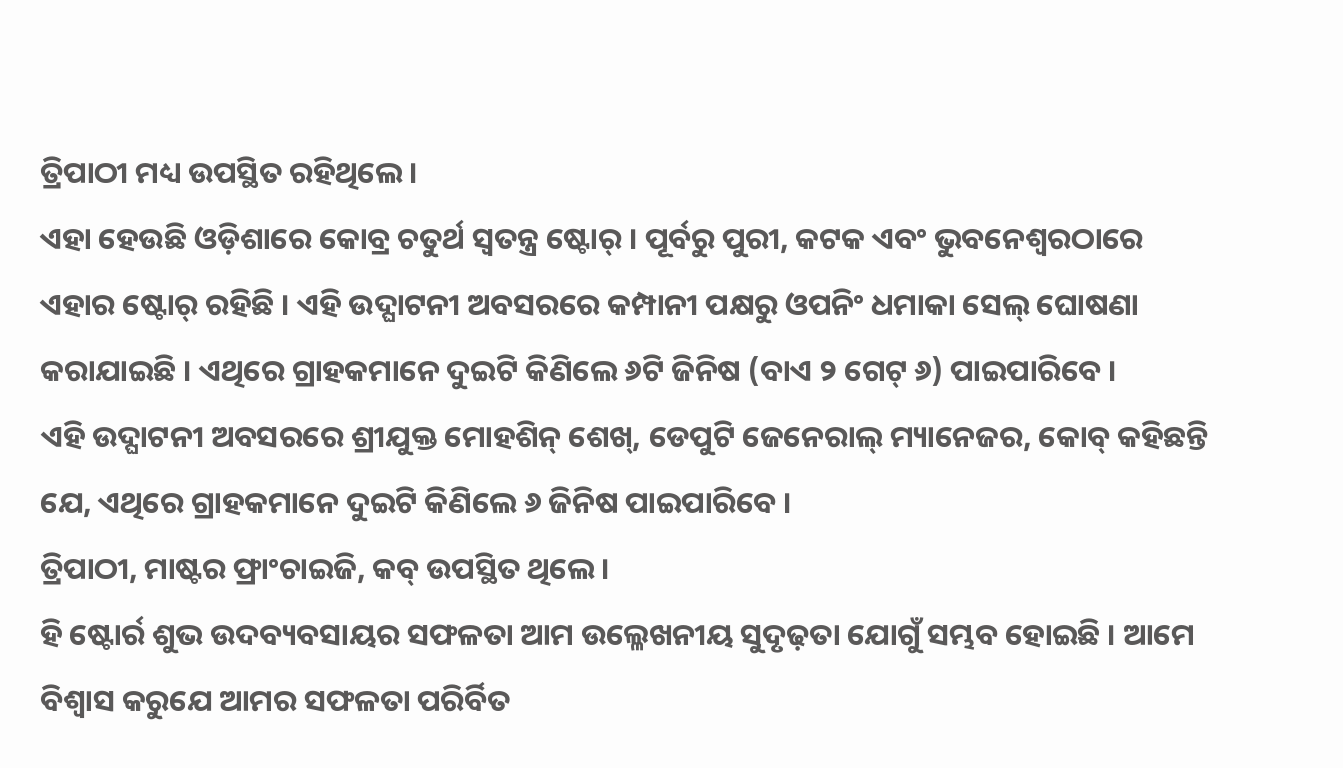ତ୍ରିପାଠୀ ମଧ୍ୟ ଉପସ୍ଥିତ ରହିଥିଲେ ।
ଏହା ହେଉଛି ଓଡ଼ିଶାରେ କୋବ୍ର ଚତୁର୍ଥ ସ୍ୱତନ୍ତ୍ର ଷ୍ଟୋର୍ । ପୂର୍ବରୁ ପୁରୀ, କଟକ ଏବଂ ଭୁବନେଶ୍ୱରଠାରେ ଏହାର ଷ୍ଟୋର୍ ରହିଛି । ଏହି ଉଦ୍ଘାଟନୀ ଅବସରରେ କମ୍ପାନୀ ପକ୍ଷରୁ ଓପନିଂ ଧମାକା ସେଲ୍ ଘୋଷଣା କରାଯାଇଛି । ଏଥିରେ ଗ୍ରାହକମାନେ ଦୁଇଟି କିଣିଲେ ୬ଟି ଜିନିଷ (ବାଏ ୨ ଗେଟ୍ ୬) ପାଇପାରିବେ ।
ଏହି ଉଦ୍ଘାଟନୀ ଅବସରରେ ଶ୍ରୀଯୁକ୍ତ ମୋହଶିନ୍ ଶେଖ୍, ଡେପୁଟି ଜେନେରାଲ୍ ମ୍ୟାନେଜର, କୋବ୍ କହିଛନ୍ତି ଯେ, ଏଥିରେ ଗ୍ରାହକମାନେ ଦୁଇଟି କିଣିଲେ ୬ ଜିନିଷ ପାଇପାରିବେ ।
ତ୍ରିପାଠୀ, ମାଷ୍ଟର ଫ୍ରାଂଚାଇଜି, କବ୍ ଉପସ୍ଥିତ ଥିଲେ ।
ହି ଷ୍ଟୋର୍ର ଶୁଭ ଉଦବ୍ୟବସାୟର ସଫଳତା ଆମ ଉଲ୍ଳେଖନୀୟ ସୁଦୃଢ଼ତା ଯୋଗୁଁ ସମ୍ଭବ ହୋଇଛି । ଆମେ ବିଶ୍ୱାସ କରୁଯେ ଆମର ସଫଳତା ପରିର୍ବିତ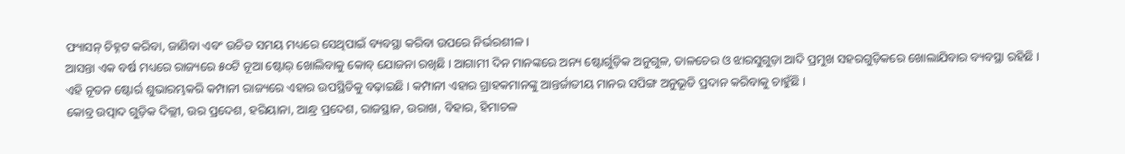ଫ୍ୟାସନ୍ ଚିହ୍ନଟ କରିବା, ଜାଣିବା ଏବଂ ଉଚିତ ସମୟ ମଧ୍ୟରେ ସେଥିପାଇଁ ବ୍ୟବସ୍ଥା କରିବା ଉପରେ ନିର୍ଭରଶୀଳ ।
ଆସନ୍ତା ଏକ ବର୍ଷ ମଧ୍ୟରେ ରାଜ୍ୟରେ ୫୦ଟି ନୂଆ ଷ୍ଟୋର୍ ଖୋଲିବାକୁ କୋବ୍ ଯୋଜନା ରଖିଛି । ଆଗାମୀ ଦିନ ମାନଙ୍କରେ ଅନ୍ୟ ଷ୍ଟୋର୍ଗୁଡ଼ିକ ଅନୁଗୁଳ, ତାଳଚେର ଓ ଝାରସୁଗୁଡ଼ା ଆଦି ପ୍ରମୁଖ ସହରଗୁଡ଼ିକରେ ଖୋଲାଯିବାର ବ୍ୟବସ୍ଥା ରହିଛି ।
ଏହି ନୂତନ ଷ୍ଟୋର୍ର ଶୁଭାରମ୍ଭକରି କମ୍ପାନୀ ରାଜ୍ୟରେ ଏହାର ଉପସ୍ଥିତିକୁ ବଢ଼ାଇଛି । କମ୍ପାନୀ ଏହାର ଗ୍ରାହକମାନଙ୍କୁ ଆନ୍ତର୍ଜାତୀୟ ମାନର ସପିଙ୍ଗ ଅନୁଭୂତି ପ୍ରଦାନ କରିବାକୁ ଚାହୁଁଛି ।
କୋବ୍ର ଉତ୍ପାଦ ଗୁଡ଼ିକ ଦିଲ୍ଲୀ, ଉର ପ୍ରଦେଶ, ହରିୟାନା, ଆନ୍ଧ୍ର ପ୍ରଦେଶ, ରାଜସ୍ଥାନ, ଉରାଖ, ବିହାର, ହିମାଚଳ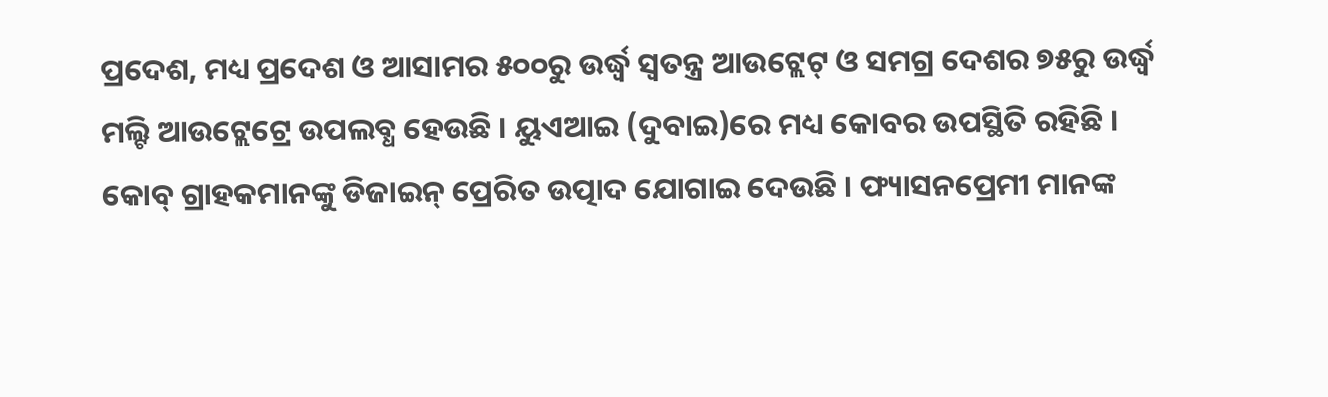ପ୍ରଦେଶ, ମଧ୍ୟ ପ୍ରଦେଶ ଓ ଆସାମର ୫୦୦ରୁ ଉର୍ଦ୍ଧ୍ୱ ସ୍ୱତନ୍ତ୍ର ଆଉଟ୍ଲେଟ୍ ଓ ସମଗ୍ର ଦେଶର ୭୫ରୁ ଉର୍ଦ୍ଧ୍ୱ ମଲ୍ଟି ଆଉଟ୍ଲେଟ୍ରେ ଉପଲବ୍ଧ ହେଉଛି । ୟୁଏଆଇ (ଦୁବାଇ)ରେ ମଧ୍ୟ କୋବର ଉପସ୍ଥିତି ରହିଛି । କୋବ୍ ଗ୍ରାହକମାନଙ୍କୁ ଡିଜାଇନ୍ ପ୍ରେରିତ ଉତ୍ପାଦ ଯୋଗାଇ ଦେଉଛି । ଫ୍ୟାସନପ୍ରେମୀ ମାନଙ୍କ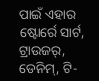ପାଇଁ ଏହାର ଷ୍ଟୋର୍ରେ ସାର୍ଟ, ଟ୍ରାଉଜର୍, ଡେନିମ୍, ଟି-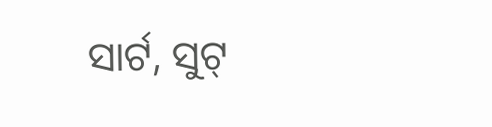ସାର୍ଟ, ସୁଟ୍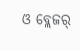ଓ ବ୍ଲେଜର୍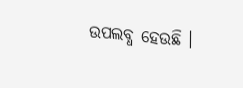ଉପଲବ୍ଧ ହେଉଛି ।